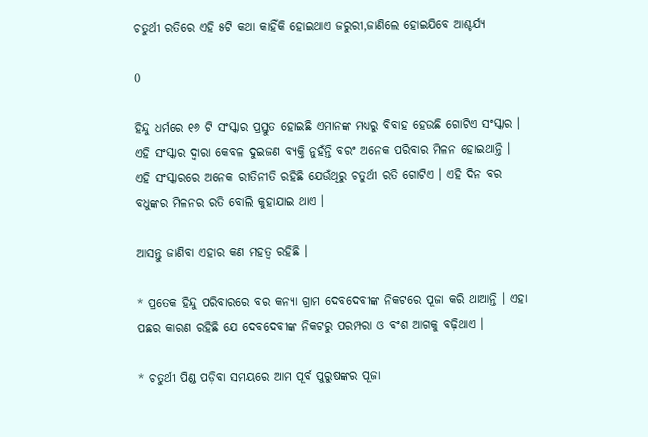ଚତୁର୍ଥୀ ରତିରେ ଏହି ୫ଟି କଥା କାହିଁକି ହୋଇଥାଏ ଜରୁରୀ,ଜାଣିଲେ ହୋଇଯିବେ ଆଶ୍ଚର୍ଯ୍ୟ

0

ହିନ୍ଦୁ ଧର୍ମରେ ୧୬ ଟି ସଂସ୍କାର ପ୍ରସ୍ତୁତ ହୋଇଛି ଏମାନଙ୍କ ମଧ୍ୟରୁ ବିବାହ ହେଉଛି ଗୋଟିଏ ସଂସ୍କାର । ଏହି ସଂସ୍କାର ଦ୍ଵାରା କେବଳ ଦୁଇଜଣ ବ୍ୟକ୍ତି ନୁହଁନ୍ତି ବରଂ ଅନେକ ପରିବାର ମିଳନ ହୋଇଥାନ୍ତି । ଏହି ସଂସ୍କାରରେ ଅନେକ ରୀତିନୀତି ରହିଛି ଯେଉଁଥିରୁ ଚତୁର୍ଥୀ ରତି ଗୋଟିଏ । ଏହି ଦିନ ବର ବଧୁଙ୍କର ମିଳନର ରତି ବୋଲି କୁହାଯାଇ ଥାଏ ।

ଆସନ୍ତୁ ଜାଣିବା ଏହାର କଣ ମହତ୍ଵ ରହିଛି ।

* ପ୍ରତେକ ହିନ୍ଦୁ ପରିବାରରେ ବର କନ୍ୟା ଗ୍ରାମ ଦେବଦେବୀଙ୍କ ନିକଟରେ ପୂଜା କରି ଥାଆନ୍ତି । ଏହା ପଛର କାରଣ ରହିଛି ଯେ ଦେବଦେବୀଙ୍କ ନିକଟରୁ ପରମ୍ପରା ଓ ବଂଶ ଆଗକୁ ବଢ଼ିଥାଏ ।

* ଚତୁର୍ଥୀ ପିଣ୍ଡ ପଡ଼ିବା ସମୟରେ ଆମ ପୂର୍ବ ପୁରୁଷଙ୍କର ପୂଜା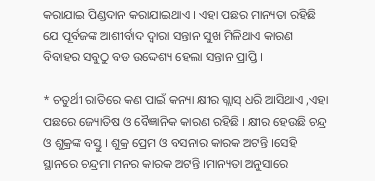କରାଯାଇ ପିଣ୍ଡଦାନ କରାଯାଇଥାଏ । ଏହା ପଛର ମାନ୍ୟତା ରହିଛି ଯେ ପୂର୍ବଜଙ୍କ ଆଶୀର୍ବାଦ ଦ୍ବାରା ସନ୍ତାନ ସୁଖ ମିଳିଥାଏ କାରଣ ବିବାହର ସବୁଠୁ ବଡ ଉଦ୍ଦେଶ୍ୟ ହେଲା ସନ୍ତାନ ପ୍ରାପ୍ତି ।

* ଚତୁର୍ଥୀ ରାତିରେ କଣ ପାଇଁ କନ୍ୟା କ୍ଷୀର ଗ୍ଲାସ୍ ଧରି ଆସିଥାଏ ,ଏହା ପଛରେ ଜ୍ୟୋତିଷ ଓ ବୈଜ୍ଞାନିକ କାରଣ ରହିଛି । କ୍ଷୀର ହେଉଛି ଚନ୍ଦ୍ର ଓ ଶୁକ୍ରଙ୍କ ବସ୍ତୁ । ଶୁକ୍ର ପ୍ରେମ ଓ ବସନାର କାରକ ଅଟନ୍ତି ।ସେହି ସ୍ଥାନରେ ଚନ୍ଦ୍ରମା ମନର କାରକ ଅଟନ୍ତି ।ମାନ୍ୟତା ଅନୁସାରେ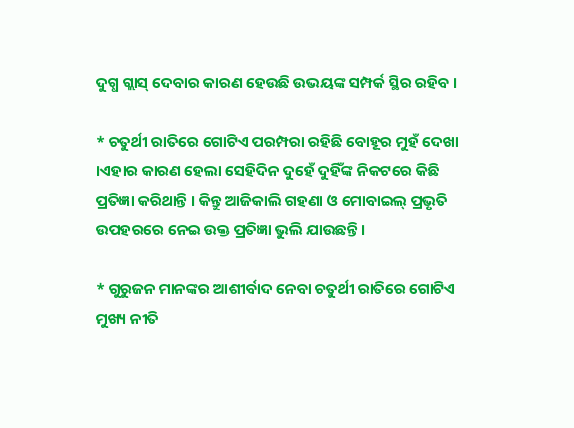ଦୁଗ୍ଧ ଗ୍ଲାସ୍ ଦେବାର କାରଣ ହେଉଛି ଉଭୟଙ୍କ ସମ୍ପର୍କ ସ୍ଥିର ରହିବ ।

* ଚତୁର୍ଥୀ ରାତିରେ ଗୋଟିଏ ପରମ୍ପରା ରହିଛି ବୋହୂର ମୁହଁ ଦେଖା ।ଏହାର କାରଣ ହେଲା ସେହିଦିନ ଦୁହେଁ ଦୁହିଁଙ୍କ ନିକଟରେ କିଛି ପ୍ରତିଜ୍ଞା କରିଥାନ୍ତି । କିନ୍ତୁ ଆଜିକାଲି ଗହଣା ଓ ମୋବାଇଲ୍ ପ୍ରଭୃତି ଉପହରରେ ନେଇ ଉକ୍ତ ପ୍ରତିଜ୍ଞା ଭୁଲି ଯାଉଛନ୍ତି ।

* ଗୁରୁଜନ ମାନଙ୍କର ଆଶୀର୍ବାଦ ନେବା ଚତୁର୍ଥୀ ରାତିରେ ଗୋଟିଏ ମୁଖ୍ୟ ନୀତି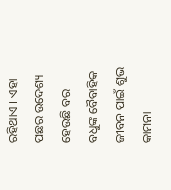ରହିଥାଏ । ଏହା ପଛର ଉଦେଶ୍ୟ ହେଉଛି ବର ବଧୁଙ୍କ ବୈବାହିକ ଜୀବନ ପାଇଁ ଶୁଭ କାମନା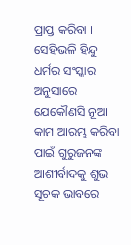ପ୍ରାପ୍ତ କରିବା । ସେହିଭଳି ହିନ୍ଦୁ ଧର୍ମର ସଂସ୍କାର ଅନୁସାରେ ଯେକୌଣସି ନୂଆ କାମ ଆରମ୍ଭ କରିବା ପାଇଁ ଗୁରୁଜନଙ୍କ ଆଶୀର୍ବାଦକୁ ଶୁଭ ସୂଚକ ଭାବରେ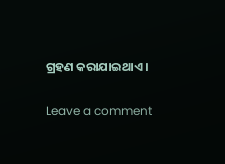ଗ୍ରହଣ କରାଯାଇଥାଏ ।

Leave a comment